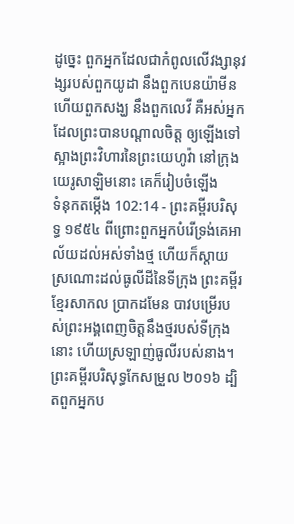ដូច្នេះ ពួកអ្នកដែលជាកំពូលលើវង្សានុវង្សរបស់ពួកយូដា នឹងពួកបេនយ៉ាមីន ហើយពួកសង្ឃ នឹងពួកលេវី គឺអស់អ្នកដែលព្រះបានបណ្តាលចិត្ត ឲ្យឡើងទៅស្អាងព្រះវិហារនៃព្រះយេហូវ៉ា នៅក្រុងយេរូសាឡិមនោះ គេក៏រៀបចំឡើង
ទំនុកតម្កើង 102:14 - ព្រះគម្ពីរបរិសុទ្ធ ១៩៥៤ ពីព្រោះពួកអ្នកបំរើទ្រង់គេអាល័យដល់អស់ទាំងថ្ម ហើយក៏ស្តាយស្រណោះដល់ធូលីដីនៃទីក្រុង ព្រះគម្ពីរខ្មែរសាកល ប្រាកដមែន បាវបម្រើរបស់ព្រះអង្គពេញចិត្តនឹងថ្មរបស់ទីក្រុងនោះ ហើយស្រឡាញ់ធូលីរបស់នាង។ ព្រះគម្ពីរបរិសុទ្ធកែសម្រួល ២០១៦ ដ្បិតពួកអ្នកប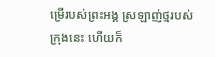ម្រើរបស់ព្រះអង្គ ស្រឡាញ់ថ្មរបស់ក្រុងនេះ ហើយក៏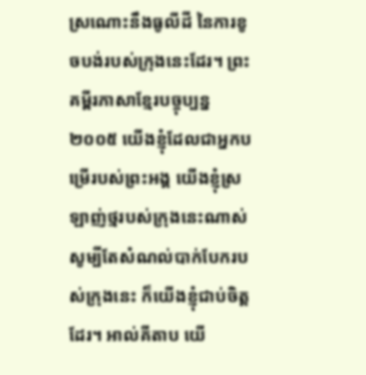ស្រណោះនឹងធូលីដី នៃការខូចបង់របស់ក្រុងនេះដែរ។ ព្រះគម្ពីរភាសាខ្មែរបច្ចុប្បន្ន ២០០៥ យើងខ្ញុំដែលជាអ្នកបម្រើរបស់ព្រះអង្គ យើងខ្ញុំស្រឡាញ់ថ្មរបស់ក្រុងនេះណាស់ សូម្បីតែសំណល់បាក់បែករបស់ក្រុងនេះ ក៏យើងខ្ញុំជាប់ចិត្តដែរ។ អាល់គីតាប យើ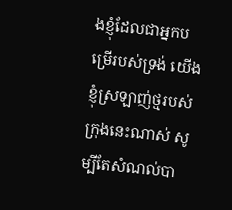ងខ្ញុំដែលជាអ្នកបម្រើរបស់ទ្រង់ យើងខ្ញុំស្រឡាញ់ថ្មរបស់ក្រុងនេះណាស់ សូម្បីតែសំណល់បា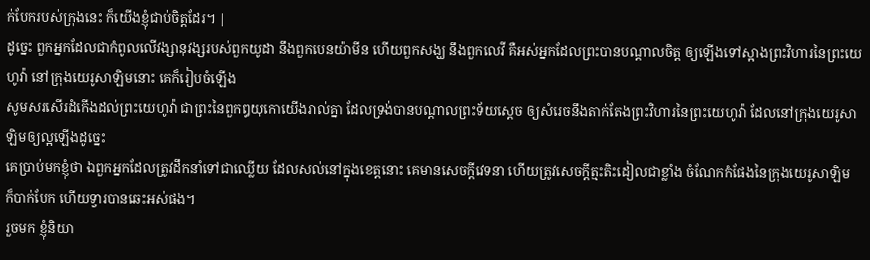ក់បែករបស់ក្រុងនេះ ក៏យើងខ្ញុំជាប់ចិត្តដែរ។ |
ដូច្នេះ ពួកអ្នកដែលជាកំពូលលើវង្សានុវង្សរបស់ពួកយូដា នឹងពួកបេនយ៉ាមីន ហើយពួកសង្ឃ នឹងពួកលេវី គឺអស់អ្នកដែលព្រះបានបណ្តាលចិត្ត ឲ្យឡើងទៅស្អាងព្រះវិហារនៃព្រះយេហូវ៉ា នៅក្រុងយេរូសាឡិមនោះ គេក៏រៀបចំឡើង
សូមសរសើរដំកើងដល់ព្រះយេហូវ៉ា ជាព្រះនៃពួកឰយុកោយើងរាល់គ្នា ដែលទ្រង់បានបណ្តាលព្រះទ័យស្តេច ឲ្យសំរេចនឹងតាក់តែងព្រះវិហារនៃព្រះយេហូវ៉ា ដែលនៅក្រុងយេរូសាឡិមឲ្យល្អឡើងដូច្នេះ
គេប្រាប់មកខ្ញុំថា ឯពួកអ្នកដែលត្រូវដឹកនាំទៅជាឈ្លើយ ដែលសល់នៅក្នុងខេត្តនោះ គេមានសេចក្ដីវេទនា ហើយត្រូវសេចក្ដីត្មះតិះដៀលជាខ្លាំង ចំណែកកំផែងនៃក្រុងយេរូសាឡិម ក៏បាក់បែក ហើយទ្វារបានឆេះអស់ផង។
រួចមក ខ្ញុំនិយា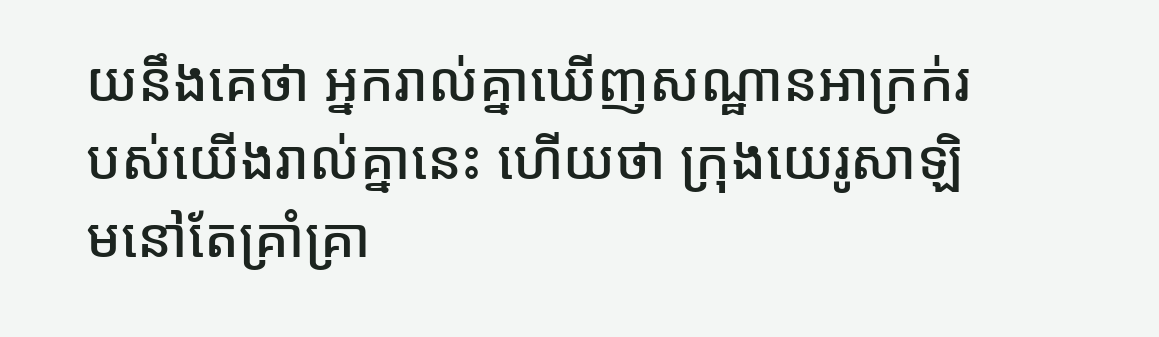យនឹងគេថា អ្នករាល់គ្នាឃើញសណ្ឋានអាក្រក់របស់យើងរាល់គ្នានេះ ហើយថា ក្រុងយេរូសាឡិមនៅតែគ្រាំគ្រា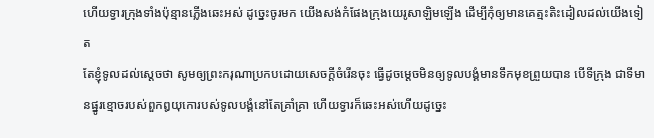ហើយទ្វារក្រុងទាំងប៉ុន្មានភ្លើងឆេះអស់ ដូច្នេះចូរមក យើងសង់កំផែងក្រុងយេរូសាឡិមឡើង ដើម្បីកុំឲ្យមានគេត្មះតិះដៀលដល់យើងទៀត
តែខ្ញុំទូលដល់ស្តេចថា សូមឲ្យព្រះករុណាប្រកបដោយសេចក្ដីចំរើនចុះ ធ្វើដូចម្តេចមិនឲ្យទូលបង្គំមានទឹកមុខព្រួយបាន បើទីក្រុង ជាទីមានផ្នូរខ្មោចរបស់ពួកឰយុកោរបស់ទូលបង្គំនៅតែគ្រាំគ្រា ហើយទ្វារក៏ឆេះអស់ហើយដូច្នេះ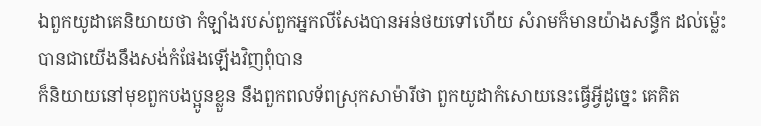ឯពួកយូដាគេនិយាយថា កំឡាំងរបស់ពួកអ្នកលីសែងបានអន់ថយទៅហើយ សំរាមក៏មានយ៉ាងសន្ធឹក ដល់ម៉្លេះបានជាយើងនឹងសង់កំផែងឡើងវិញពុំបាន
ក៏និយាយនៅមុខពួកបងប្អូនខ្លួន នឹងពួកពលទ័ពស្រុកសាម៉ារីថា ពួកយូដាកំសោយនេះធ្វើអ្វីដូច្នេះ គេគិត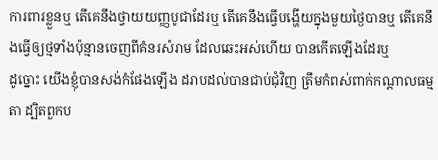ការពារខ្លួនឬ តើគេនឹងថ្វាយយញ្ញបូជាដែរឬ តើគេនឹងធ្វើបង្ហើយក្នុងមួយថ្ងៃបានឬ តើគេនឹងធ្វើឲ្យថ្មទាំងប៉ុន្មានចេញពីគំនរសំរាម ដែលឆេះអស់ហើយ បានកើតឡើងដែរឬ
ដូច្នោះ យើងខ្ញុំបានសង់កំផែងឡើង ដរាបដល់បានជាប់ជុំវិញ ត្រឹមកំពស់ពាក់កណ្តាលធម្មតា ដ្បិតពួកប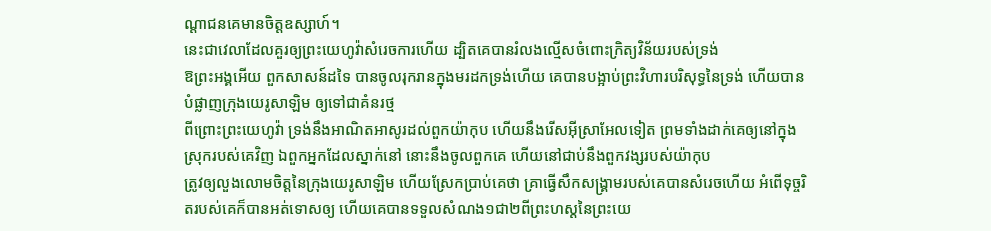ណ្តាជនគេមានចិត្តឧស្សាហ៍។
នេះជាវេលាដែលគួរឲ្យព្រះយេហូវ៉ាសំរេចការហើយ ដ្បិតគេបានរំលងល្មើសចំពោះក្រិត្យវិន័យរបស់ទ្រង់
ឱព្រះអង្គអើយ ពួកសាសន៍ដទៃ បានចូលរុករានក្នុងមរដកទ្រង់ហើយ គេបានបង្អាប់ព្រះវិហារបរិសុទ្ធនៃទ្រង់ ហើយបានបំផ្លាញក្រុងយេរូសាឡិម ឲ្យទៅជាគំនរថ្ម
ពីព្រោះព្រះយេហូវ៉ា ទ្រង់នឹងអាណិតអាសូរដល់ពួកយ៉ាកុប ហើយនឹងរើសអ៊ីស្រាអែលទៀត ព្រមទាំងដាក់គេឲ្យនៅក្នុងស្រុករបស់គេវិញ ឯពួកអ្នកដែលស្នាក់នៅ នោះនឹងចូលពួកគេ ហើយនៅជាប់នឹងពួកវង្សរបស់យ៉ាកុប
ត្រូវឲ្យលួងលោមចិត្តនៃក្រុងយេរូសាឡិម ហើយស្រែកប្រាប់គេថា គ្រាធ្វើសឹកសង្គ្រាមរបស់គេបានសំរេចហើយ អំពើទុច្ចរិតរបស់គេក៏បានអត់ទោសឲ្យ ហើយគេបានទទួលសំណង១ជា២ពីព្រះហស្តនៃព្រះយេ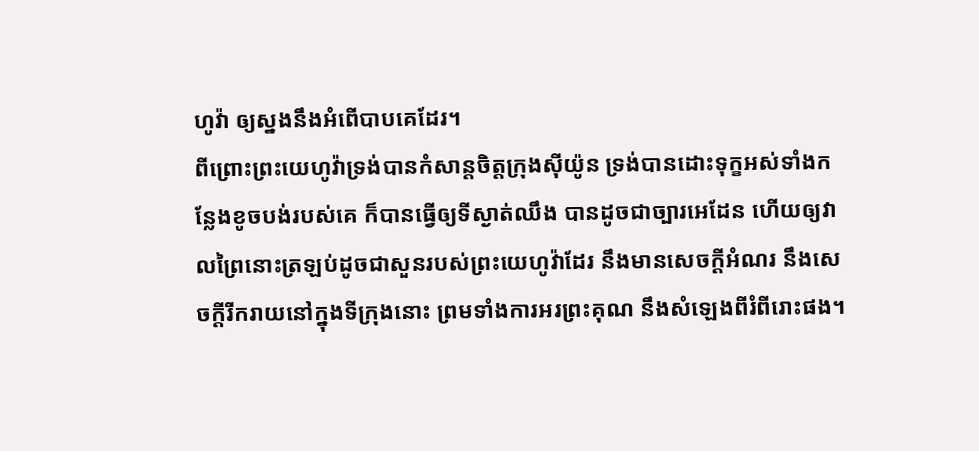ហូវ៉ា ឲ្យស្នងនឹងអំពើបាបគេដែរ។
ពីព្រោះព្រះយេហូវ៉ាទ្រង់បានកំសាន្តចិត្តក្រុងស៊ីយ៉ូន ទ្រង់បានដោះទុក្ខអស់ទាំងកន្លែងខូចបង់របស់គេ ក៏បានធ្វើឲ្យទីស្ងាត់ឈឹង បានដូចជាច្បារអេដែន ហើយឲ្យវាលព្រៃនោះត្រឡប់ដូចជាសួនរបស់ព្រះយេហូវ៉ាដែរ នឹងមានសេចក្ដីអំណរ នឹងសេចក្ដីរីករាយនៅក្នុងទីក្រុងនោះ ព្រមទាំងការអរព្រះគុណ នឹងសំឡេងពីរំពីរោះផង។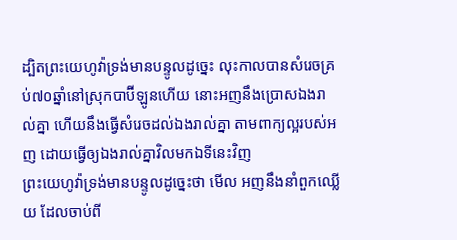ដ្បិតព្រះយេហូវ៉ាទ្រង់មានបន្ទូលដូច្នេះ លុះកាលបានសំរេចគ្រប់៧០ឆ្នាំនៅស្រុកបាប៊ីឡូនហើយ នោះអញនឹងប្រោសឯងរាល់គ្នា ហើយនឹងធ្វើសំរេចដល់ឯងរាល់គ្នា តាមពាក្យល្អរបស់អញ ដោយធ្វើឲ្យឯងរាល់គ្នាវិលមកឯទីនេះវិញ
ព្រះយេហូវ៉ាទ្រង់មានបន្ទូលដូច្នេះថា មើល អញនឹងនាំពួកឈ្លើយ ដែលចាប់ពី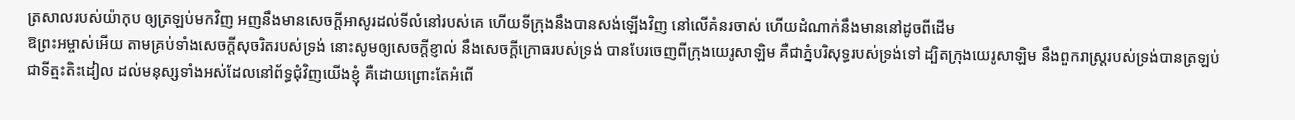ត្រសាលរបស់យ៉ាកុប ឲ្យត្រឡប់មកវិញ អញនឹងមានសេចក្ដីអាសូរដល់ទីលំនៅរបស់គេ ហើយទីក្រុងនឹងបានសង់ឡើងវិញ នៅលើគំនរចាស់ ហើយដំណាក់នឹងមាននៅដូចពីដើម
ឱព្រះអម្ចាស់អើយ តាមគ្រប់ទាំងសេចក្ដីសុចរិតរបស់ទ្រង់ នោះសូមឲ្យសេចក្ដីខ្ញាល់ នឹងសេចក្ដីក្រោធរបស់ទ្រង់ បានបែរចេញពីក្រុងយេរូសាឡិម គឺជាភ្នំបរិសុទ្ធរបស់ទ្រង់ទៅ ដ្បិតក្រុងយេរូសាឡិម នឹងពួករាស្ត្ររបស់ទ្រង់បានត្រឡប់ជាទីត្មះតិះដៀល ដល់មនុស្សទាំងអស់ដែលនៅព័ទ្ធជុំវិញយើងខ្ញុំ គឺដោយព្រោះតែអំពើ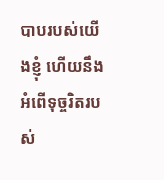បាបរបស់យើងខ្ញុំ ហើយនឹងអំពើទុច្ចរិតរបស់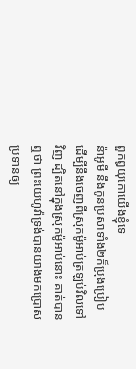ពួកឰយុកោយើងខ្ញុំទេ
ន៉ាអូមី នឹងកូនប្រសាទាំង២ក៏ប្រុងប្រៀប ដើម្បីនឹងចេញពីស្រុកម៉ូអាប់ត្រឡប់វិលទៅវិញ ដ្បិតនៅក្នុងស្រុកម៉ូអាប់នោះ គាត់បានឮថា ព្រះយេហូវ៉ាទ្រង់បានយាងមកប្រោសប្រទានឲ្យ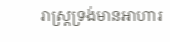រាស្ត្រទ្រង់មានអាហារ